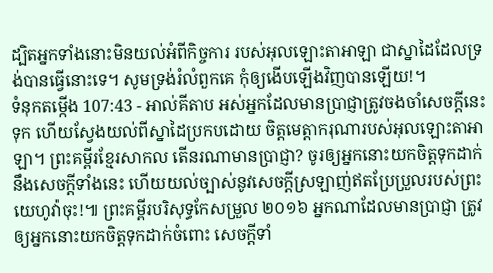ដ្បិតអ្នកទាំងនោះមិនយល់អំពីកិច្ចការ របស់អុលឡោះតាអាឡា ជាស្នាដៃដែលទ្រង់បានធ្វើនោះទេ។ សូមទ្រង់រំលំពួកគេ កុំឲ្យងើបឡើងវិញបានឡើយ!។
ទំនុកតម្កើង 107:43 - អាល់គីតាប អស់អ្នកដែលមានប្រាជ្ញាត្រូវចងចាំសេចក្ដីនេះទុក ហើយស្វែងយល់ពីស្នាដៃប្រកបដោយ ចិត្តមេត្តាករុណារបស់អុលឡោះតាអាឡា។ ព្រះគម្ពីរខ្មែរសាកល តើនរណាមានប្រាជ្ញា? ចូរឲ្យអ្នកនោះយកចិត្តទុកដាក់នឹងសេចក្ដីទាំងនេះ ហើយយល់ច្បាស់នូវសេចក្ដីស្រឡាញ់ឥតប្រែប្រួលរបស់ព្រះយេហូវ៉ាចុះ!៕ ព្រះគម្ពីរបរិសុទ្ធកែសម្រួល ២០១៦ អ្នកណាដែលមានប្រាជ្ញា ត្រូវឲ្យអ្នកនោះយកចិត្តទុកដាក់ចំពោះ សេចក្ដីទាំ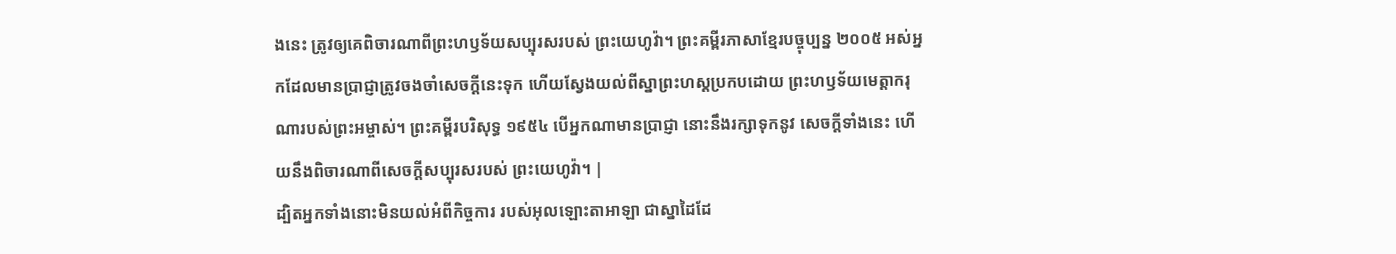ងនេះ ត្រូវឲ្យគេពិចារណាពីព្រះហឫទ័យសប្បុរសរបស់ ព្រះយេហូវ៉ា។ ព្រះគម្ពីរភាសាខ្មែរបច្ចុប្បន្ន ២០០៥ អស់អ្នកដែលមានប្រាជ្ញាត្រូវចងចាំសេចក្ដីនេះទុក ហើយស្វែងយល់ពីស្នាព្រះហស្ដប្រកបដោយ ព្រះហឫទ័យមេត្តាករុណារបស់ព្រះអម្ចាស់។ ព្រះគម្ពីរបរិសុទ្ធ ១៩៥៤ បើអ្នកណាមានប្រាជ្ញា នោះនឹងរក្សាទុកនូវ សេចក្ដីទាំងនេះ ហើយនឹងពិចារណាពីសេចក្ដីសប្បុរសរបស់ ព្រះយេហូវ៉ា។ |
ដ្បិតអ្នកទាំងនោះមិនយល់អំពីកិច្ចការ របស់អុលឡោះតាអាឡា ជាស្នាដៃដែ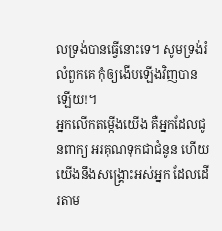លទ្រង់បានធ្វើនោះទេ។ សូមទ្រង់រំលំពួកគេ កុំឲ្យងើបឡើងវិញបានឡើយ!។
អ្នកលើកតម្កើងយើង គឺអ្នកដែលជូនពាក្យ អរគុណទុកជាជំនូន ហើយយើងនឹងសង្គ្រោះអស់អ្នក ដែលដើរតាម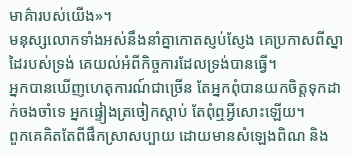មាគ៌ារបស់យើង»។
មនុស្សលោកទាំងអស់នឹងនាំគ្នាកោតស្ញប់ស្ញែង គេប្រកាសពីស្នាដៃរបស់ទ្រង់ គេយល់អំពីកិច្ចការដែលទ្រង់បានធ្វើ។
អ្នកបានឃើញហេតុការណ៍ជាច្រើន តែអ្នកពុំបានយកចិត្តទុកដាក់ចងចាំទេ អ្នកផ្ទៀងត្រចៀកស្ដាប់ តែពុំឮអ្វីសោះឡើយ។
ពួកគេគិតតែពីផឹកស្រាសប្បាយ ដោយមានសំឡេងពិណ និង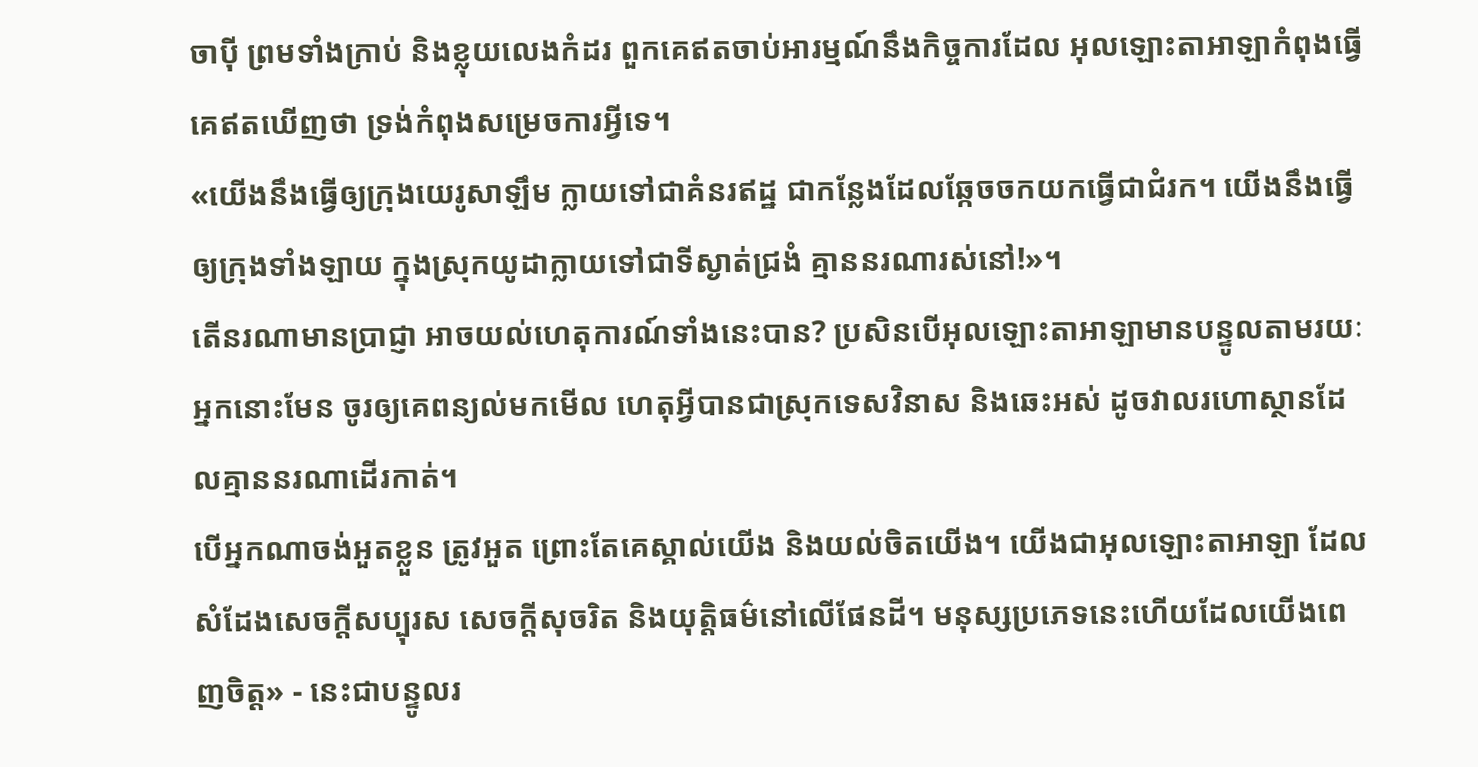ចាប៉ី ព្រមទាំងក្រាប់ និងខ្លុយលេងកំដរ ពួកគេឥតចាប់អារម្មណ៍នឹងកិច្ចការដែល អុលឡោះតាអាឡាកំពុងធ្វើ គេឥតឃើញថា ទ្រង់កំពុងសម្រេចការអ្វីទេ។
«យើងនឹងធ្វើឲ្យក្រុងយេរូសាឡឹម ក្លាយទៅជាគំនរឥដ្ឋ ជាកន្លែងដែលឆ្កែចចកយកធ្វើជាជំរក។ យើងនឹងធ្វើឲ្យក្រុងទាំងឡាយ ក្នុងស្រុកយូដាក្លាយទៅជាទីស្ងាត់ជ្រងំ គ្មាននរណារស់នៅ!»។
តើនរណាមានប្រាជ្ញា អាចយល់ហេតុការណ៍ទាំងនេះបាន? ប្រសិនបើអុលឡោះតាអាឡាមានបន្ទូលតាមរយៈ អ្នកនោះមែន ចូរឲ្យគេពន្យល់មកមើល ហេតុអ្វីបានជាស្រុកទេសវិនាស និងឆេះអស់ ដូចវាលរហោស្ថានដែលគ្មាននរណាដើរកាត់។
បើអ្នកណាចង់អួតខ្លួន ត្រូវអួត ព្រោះតែគេស្គាល់យើង និងយល់ចិតយើង។ យើងជាអុលឡោះតាអាឡា ដែលសំដែងសេចក្ដីសប្បុរស សេចក្ដីសុចរិត និងយុត្តិធម៌នៅលើផែនដី។ មនុស្សប្រភេទនេះហើយដែលយើងពេញចិត្ត» - នេះជាបន្ទូលរ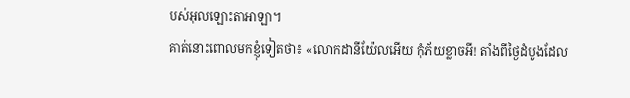បស់អុលឡោះតាអាឡា។
គាត់នោះពោលមកខ្ញុំទៀតថា៖ «លោកដានីយ៉ែលអើយ កុំភ័យខ្លាចអី! តាំងពីថ្ងៃដំបូងដែល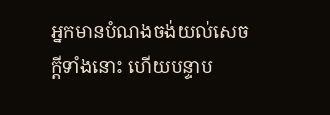អ្នកមានបំណងចង់យល់សេចក្ដីទាំងនោះ ហើយបន្ទាប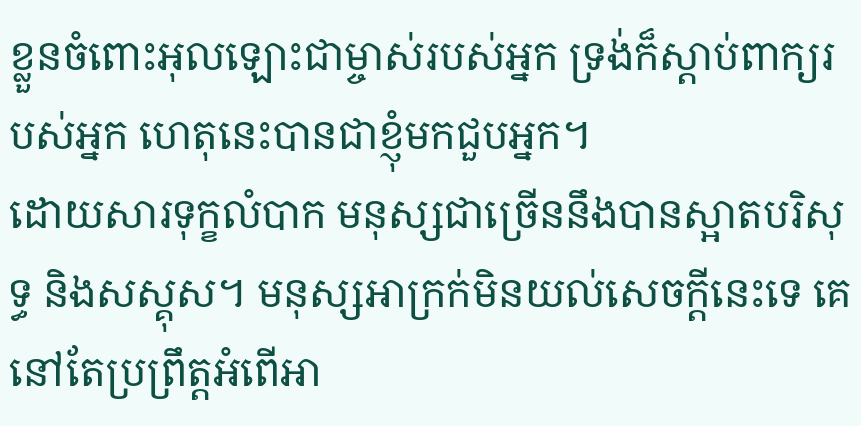ខ្លួនចំពោះអុលឡោះជាម្ចាស់របស់អ្នក ទ្រង់ក៏ស្តាប់ពាក្យរបស់អ្នក ហេតុនេះបានជាខ្ញុំមកជួបអ្នក។
ដោយសារទុក្ខលំបាក មនុស្សជាច្រើននឹងបានស្អាតបរិសុទ្ធ និងសស្គុស។ មនុស្សអាក្រក់មិនយល់សេចក្ដីនេះទេ គេនៅតែប្រព្រឹត្តអំពើអា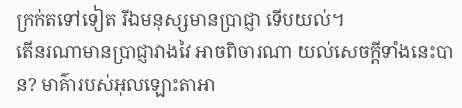ក្រក់តទៅទៀត រីឯមនុស្សមានប្រាជ្ញា ទើបយល់។
តើនរណាមានប្រាជ្ញាវាងវៃ អាចពិចារណា យល់សេចក្ដីទាំងនេះបាន? មាគ៌ារបស់អុលឡោះតាអា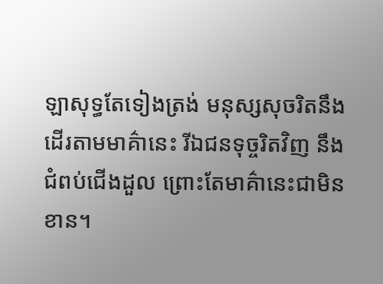ឡាសុទ្ធតែទៀងត្រង់ មនុស្សសុចរិតនឹងដើរតាមមាគ៌ានេះ រីឯជនទុច្ចរិតវិញ នឹងជំពប់ជើងដួល ព្រោះតែមាគ៌ានេះជាមិនខាន។